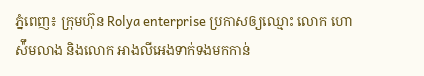ភ្នំពេញ៖ ក្រុមហ៊ុន Rolya enterprise ប្រកាសឲ្យឈ្មោះ លោក ហោ ស៉ឹមលាង និងលោក អាងលីអេងទាក់ទងមកកាន់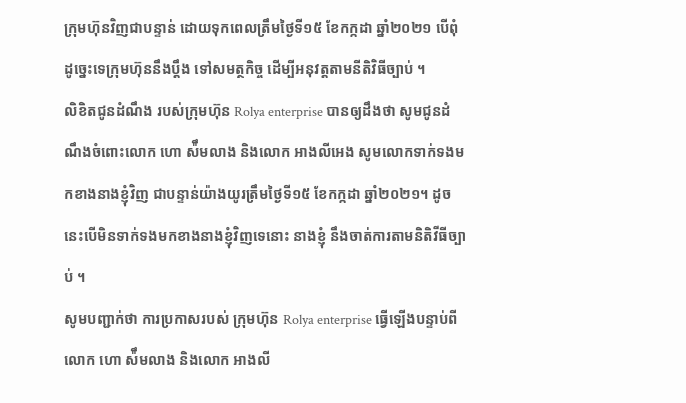ក្រុមហ៊ុនវិញជាបន្ទាន់ ដោយទុកពេលត្រឹមថ្ងៃទី១៥ ខែកក្កដា ឆ្នាំ២០២១ បើពុំដូច្នេះទេក្រុមហ៊ុននឹងប្តឹង ទៅសមត្ថកិច្ច ដើម្បីអនុវត្តតាមនីតិវិធីច្បាប់ ។
លិខិតជូនដំណឹង របស់ក្រុមហ៊ុន Rolya enterprise បានឲ្យដឹងថា សូមជូនដំណឹងចំពោះលោក ហោ ស៉ឹមលាង និងលោក អាងលីអេង សូមលោកទាក់ទងមកខាងនាងខ្ញុំវិញ ជាបន្ទាន់យ៉ាងយូរត្រឹមថ្ងៃទី១៥ ខែកក្កដា ឆ្នាំ២០២១។ ដូចនេះបើមិនទាក់ទងមកខាងនាងខ្ញុំវិញទេនោះ នាងខ្ញុំ នឹងចាត់ការតាមនិតិវីធីច្បាប់ ។
សូមបញ្ជាក់ថា ការប្រកាសរបស់ ក្រុមហ៊ុន Rolya enterprise ធ្វើឡើងបន្ទាប់ពី លោក ហោ ស៉ឹមលាង និងលោក អាងលី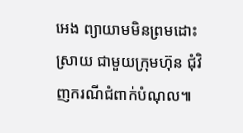អេង ព្យាយាមមិនព្រមដោះស្រាយ ជាមួយក្រុមហ៊ុន ជុំវិញករណីជំពាក់បំណុល៕